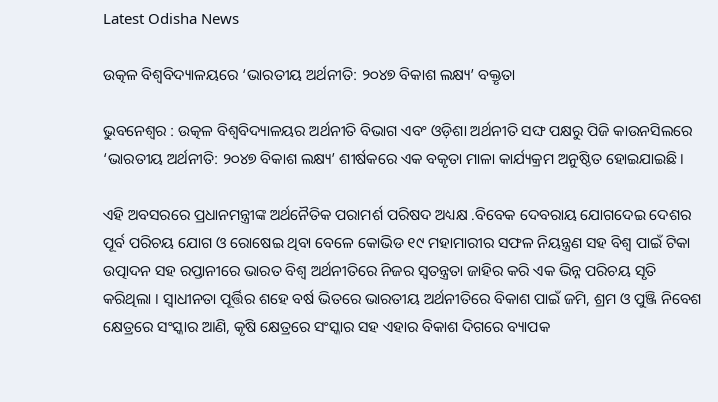Latest Odisha News

ଉତ୍କଳ ବିଶ୍ୱବିଦ୍ୟାଳୟରେ ‘ଭାରତୀୟ ଅର୍ଥନୀତି: ୨୦୪୭ ବିକାଶ ଲକ୍ଷ୍ୟ’ ବକ୍ତୃତା

ଭୁବନେଶ୍ୱର : ଉତ୍କଳ ବିଶ୍ୱବିଦ୍ୟାଳୟର ଅର୍ଥନୀତି ବିଭାଗ ଏବଂ ଓଡ଼ିଶା ଅର୍ଥନୀତି ସଙ୍ଘ ପକ୍ଷରୁ ପିଜି କାଉନସିଲରେ ‘ଭାରତୀୟ ଅର୍ଥନୀତି: ୨୦୪୭ ବିକାଶ ଲକ୍ଷ୍ୟ’ ଶୀର୍ଷକରେ ଏକ ବକୃତା ମାଳା କାର୍ଯ୍ୟକ୍ରମ ଅନୁଷ୍ଠିତ ହୋଇଯାଇଛି ।

ଏହି ଅବସରରେ ପ୍ରଧାନମନ୍ତ୍ରୀଙ୍କ ଅର୍ଥନୈତିକ ପରାମର୍ଶ ପରିଷଦ ଅଧ୍ୟକ୍ଷ .ବିବେକ ଦେବରାୟ ଯୋଗଦେଇ ଦେଶର ପୂର୍ବ ପରିଚୟ ଯୋଗ ଓ ରୋଷେଇ ଥିବା ବେଳେ କୋଭିଡ ୧୯ ମହାମାରୀର ସଫଳ ନିୟନ୍ତ୍ରଣ ସହ ବିଶ୍ୱ ପାଇଁ ଟିକା ଉତ୍ପାଦନ ସହ ରପ୍ତାନୀରେ ଭାରତ ବିଶ୍ୱ ଅର୍ଥନୀତିରେ ନିଜର ସ୍ୱତନ୍ତ୍ରତା ଜାହିର କରି ଏକ ଭିନ୍ନ ପରିଚୟ ସୃତି କରିଥିଲା । ସ୍ୱାଧୀନତା ପୂର୍ତ୍ତିର ଶହେ ବର୍ଷ ଭିତରେ ଭାରତୀୟ ଅର୍ଥନୀତିରେ ବିକାଶ ପାଇଁ ଜମି, ଶ୍ରମ ଓ ପୁଞ୍ଜି ନିବେଶ କ୍ଷେତ୍ରରେ ସଂସ୍କାର ଆଣି, କୃଷି କ୍ଷେତ୍ରରେ ସଂସ୍କାର ସହ ଏହାର ବିକାଶ ଦିଗରେ ବ୍ୟାପକ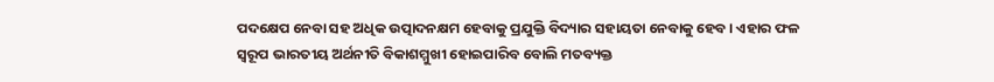ପଦକ୍ଷେପ ନେବା ସହ ଅଧିକ ଉତ୍ପାଦନକ୍ଷମ ହେବାକୁ ପ୍ରଯୁକ୍ତି ବିଦ୍ୟାର ସହାୟତା ନେବାକୁ ହେବ । ଏହାର ଫଳ ସ୍ୱରୂପ ଭାରତୀୟ ଅର୍ଥନୀତି ବିକାଶମ୍ମୁଖୀ ହୋଇପାରିବ ବୋଲି ମତବ୍ୟକ୍ତ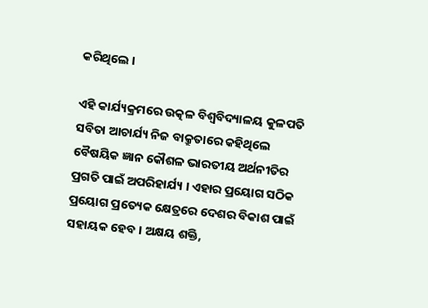କରିଥିଲେ ।

ଏହି କାର୍ଯ୍ୟକ୍ରମରେ ଉତ୍କଳ ବିଶ୍ୱବିଦ୍ୟାଳୟ କୁଳପତି ସବିତା ଆଚାର୍ଯ୍ୟ ନିଜ ବାକ୍ରୁତାରେ କହିଥିଲେ ବୈଷୟିକ ଜ୍ଞାନ କୌଶଳ ଭାରତୀୟ ଅର୍ଥନୀତିର ପ୍ରଗତି ପାଇଁ ଅପରିହାର୍ଯ୍ୟ । ଏହାର ପ୍ରୟୋଗ ସଠିକ ପ୍ରୟୋଗ ପ୍ରତ୍ୟେକ କ୍ଷେତ୍ରରେ ଦେଶର ବିକାଶ ପାଇଁ ସହାୟକ ହେବ । ଅକ୍ଷୟ ଶକ୍ତି,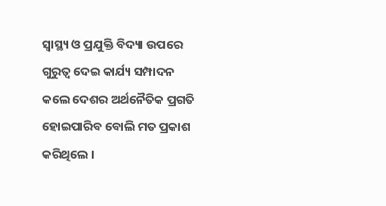ସ୍ୱାସ୍ଥ୍ୟ ଓ ପ୍ରଯୁକ୍ତି ବିଦ୍ୟା ଉପରେ ଗୁରୁତ୍ୱ ଦେଇ କାର୍ଯ୍ୟ ସମ୍ପାଦନ କଲେ ଦେଶର ଅର୍ଥନୈତିକ ପ୍ରଗତି ହୋଇପାରିବ ବୋଲି ମତ ପ୍ରକାଶ କରିଥିଲେ ।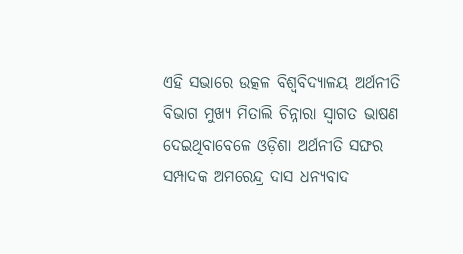ଏହି ସଭାରେ ଉତ୍କଳ ବିଶ୍ୱବିଦ୍ୟାଳୟ ଅର୍ଥନୀତି ବିଭାଗ ମୁଖ୍ୟ ମିତାଲି ଚିନ୍ନାରା ସ୍ୱାଗତ ଭାଷଣ ଦେଇଥିବାବେଳେ ଓଡ଼ିଶା ଅର୍ଥନୀତି ସଙ୍ଘର ସମ୍ପାଦକ ଅମରେନ୍ଦ୍ର ଦାସ ଧନ୍ୟବାଦ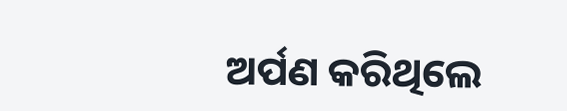ଅର୍ପଣ କରିଥିଲେ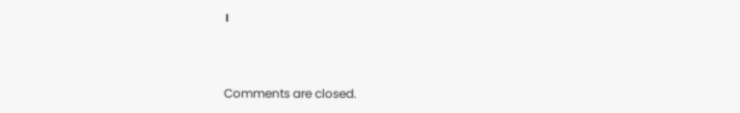।



Comments are closed.